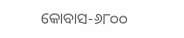କୋବାସ-୬୮୦୦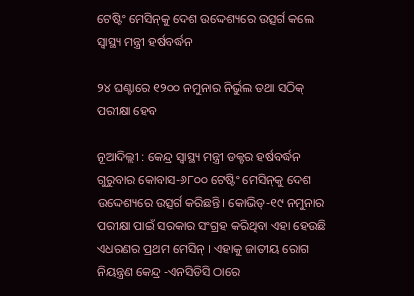ଟେଷ୍ଟିଂ ମେସିନ୍‍କୁ ଦେଶ ଉଦ୍ଦେଶ୍ୟରେ ଉତ୍ସର୍ଗ କଲେ ସ୍ୱାସ୍ଥ୍ୟ ମନ୍ତ୍ରୀ ହର୍ଷବର୍ଦ୍ଧନ

୨୪ ଘଣ୍ଟାରେ ୧୨୦୦ ନମୁନାର ନିର୍ଭୁଲ ତଥା ସଠିକ୍‍ ପରୀକ୍ଷା ହେବ

ନୂଆଦିଲ୍ଲୀ : କେନ୍ଦ୍ର ସ୍ୱାସ୍ଥ୍ୟ ମନ୍ତ୍ରୀ ଡକ୍ଟର ହର୍ଷବର୍ଦ୍ଧନ ଗୁରୁବାର କୋବାସ-୬୮୦୦ ଟେଷ୍ଟିଂ ମେସିନ୍‍କୁ ଦେଶ ଉଦ୍ଦେଶ୍ୟରେ ଉତ୍ସର୍ଗ କରିଛନ୍ତି। କୋଭିଡ୍‍-୧୯ ନମୁନାର ପରୀକ୍ଷା ପାଇଁ ସରକାର ସଂଗ୍ରହ କରିଥିବା ଏହା ହେଉଛି ଏଧରଣର ପ୍ରଥମ ମେସିନ୍‍ । ଏହାକୁ ଜାତୀୟ ରୋଗ ନିୟନ୍ତ୍ରଣ କେନ୍ଦ୍ର -ଏନସିଡିସି ଠାରେ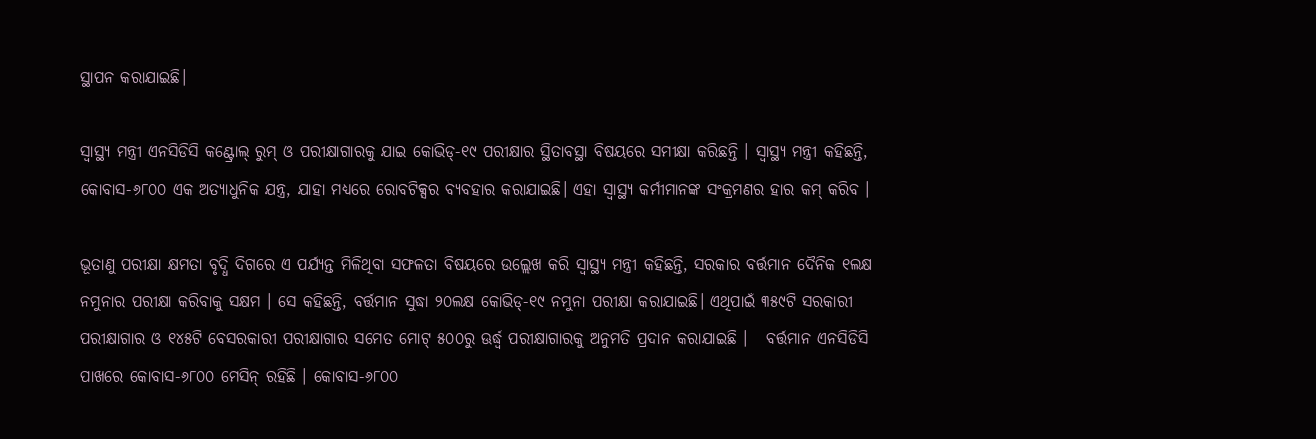ସ୍ଥାପନ କରାଯାଇଛି।

ସ୍ୱାସ୍ଥ୍ୟ ମନ୍ତ୍ରୀ ଏନସିଡିସି କଣ୍ଟ୍ରୋଲ୍‍ ରୁମ୍‍ ଓ ପରୀକ୍ଷାଗାରକୁ ଯାଇ କୋଭିଡ୍‍-୧୯ ପରୀକ୍ଷାର ସ୍ଥିତାବସ୍ଥା ବିଷୟରେ ସମୀକ୍ଷା କରିଛନ୍ତି । ସ୍ୱାସ୍ଥ୍ୟ ମନ୍ତ୍ରୀ କହିଛନ୍ତି, କୋବାସ-୬୮୦୦ ଏକ ଅତ୍ୟାଧୁନିକ ଯନ୍ତ୍ର, ଯାହା ମଧ୍ୟରେ ରୋବଟିକ୍ସର ବ୍ୟବହାର କରାଯାଇଛି। ଏହା ସ୍ୱାସ୍ଥ୍ୟ କର୍ମୀମାନଙ୍କ ସଂକ୍ରମଣର ହାର କମ୍‍ କରିବ ।

ଭୂତାଣୁ ପରୀକ୍ଷା କ୍ଷମତା ବୃଦ୍ଧି ଦିଗରେ ଏ ପର୍ଯ୍ୟନ୍ତ ମିଳିଥିବା ସଫଳତା ବିଷୟରେ ଉଲ୍ଲେଖ କରି ସ୍ୱାସ୍ଥ୍ୟ ମନ୍ତ୍ରୀ କହିଛନ୍ତି, ସରକାର ବର୍ତ୍ତମାନ ଦୈନିକ ୧ଲକ୍ଷ ନମୁନାର ପରୀକ୍ଷା କରିବାକୁ ସକ୍ଷମ । ସେ କହିଛନ୍ତି, ବର୍ତ୍ତମାନ ସୁଦ୍ଧା ୨୦ଲକ୍ଷ କୋଭିଡ୍‍-୧୯ ନମୁନା ପରୀକ୍ଷା କରାଯାଇଛି। ଏଥିପାଇଁ ୩୫୯ଟି ସରକାରୀ ପରୀକ୍ଷାଗାର ଓ ୧୪୫ଟି ବେସରକାରୀ ପରୀକ୍ଷାଗାର ସମେତ ମୋଟ୍‍ ୫୦୦ରୁ ଊର୍ଦ୍ଧ୍ବ ପରୀକ୍ଷାଗାରକୁ ଅନୁମତି ପ୍ରଦାନ କରାଯାଇଛି ।   ବର୍ତ୍ତମାନ ଏନସିଡିସି ପାଖରେ କୋବାସ-୬୮୦୦ ମେସିନ୍‍ ରହିଛି । କୋବାସ-୬୮୦୦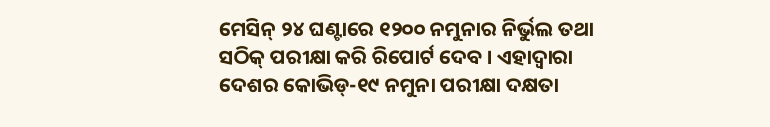ମେସିନ୍‍ ୨୪ ଘଣ୍ଟାରେ ୧୨୦୦ ନମୁନାର ନିର୍ଭୁଲ ତଥା ସଠିକ୍‍ ପରୀକ୍ଷା କରି ରିପୋର୍ଟ ଦେବ । ଏହାଦ୍ୱାରା ଦେଶର କୋଭିଡ୍‍-୧୯ ନମୁନା ପରୀକ୍ଷା ଦକ୍ଷତା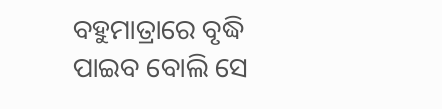ବହୁମାତ୍ରାରେ ବୃଦ୍ଧି ପାଇବ ବୋଲି ସେ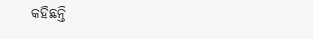କହିଛନ୍ତି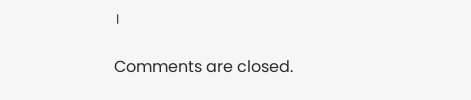।

Comments are closed.